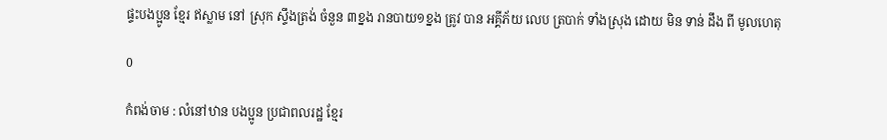ផ្ទះបងប្អូន ខ្មែរ ឥស្លាម នៅ ស្រុក ស្ទឹងត្រង់ ចំនួន ៣ខ្នង រានបាយ១ខ្នង ត្រូវ បាន អគ្គីភ័យ លេប ត្របាក់ ទាំងស្រុង ដោយ មិន ទាន់ ដឹង ពី មូលហេតុ

0

កំពង់ចាម : លំនៅឋាន បងប្អូន ប្រជាពលរដ្ឋ ខ្មែរ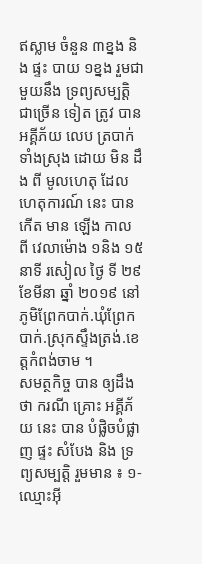ឥស្លាម ចំនួន ៣ខ្នង និង ផ្ទះ បាយ ១ខ្នង រួមជាមួយនឹង ទ្រព្យសម្បត្តិ ជាច្រើន ទៀត ត្រូវ បាន អគ្គីភ័យ លេប ត្របាក់ ទាំងស្រុង ដោយ មិន ដឹង ពី មូលហេតុ ដែល ហេតុការណ៍ នេះ បាន កើត មាន ឡើង កាល ពី វេលាម៉ោង ១និង ១៥នាទី រសៀល ថ្ងៃ ទី ២៩ ខែមីនា ឆ្នាំ ២០១៩ នៅភូមិព្រែកបាក់.ឃុំព្រែកបាក់.ស្រុកស្ទឹងត្រង់.ខេត្តកំពង់ចាម ។
សមត្ថកិច្ច បាន ឲ្យដឹងថា ករណី គ្រោះ អគ្គីភ័យ នេះ បាន បំផ្លិចបំផ្លាញ ផ្ទះ សំបែង និង ទ្រព្យសម្បត្តិ រួមមាន ៖ ១-ឈ្មោះអ៊ី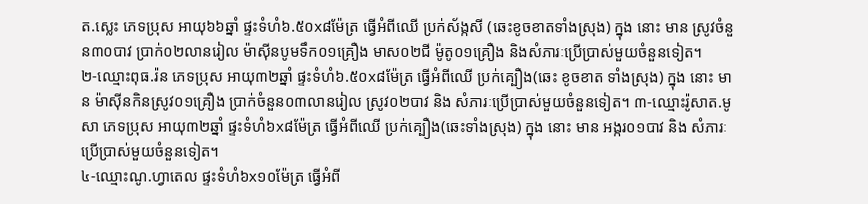ត.ស្លេះ ភេទប្រុស អាយុ៦៦ឆ្នាំ ផ្ទះទំហំ៦.៥០x៨ម៉ែត្រ ធ្វើអំពីឈើ ប្រក់ស័ង្កសី (ឆេះខូចខាតទាំងស្រុង) ក្នុង នោះ មាន ស្រូវចំនួន៣០បាវ ប្រាក់០២លានរៀល ម៉ាស៊ីនបូមទឹក០១គ្រឿង មាស០២ជី ម៉ូតូ០១គ្រឿង និងសំភារៈប្រើប្រាស់មួយចំនួនទៀត។
២-ឈ្មោះពុធ.រ៉ន ភេទប្រុស អាយុ៣២ឆ្នាំ ផ្ទះទំហំ៦.៥០x៨ម៉ែត្រ ធ្វើអំពីឈើ ប្រក់គ្បឿង(ឆេះ ខូចខាត ទាំងស្រុង) ក្នុង នោះ មាន ម៉ាស៊ីនកិនស្រូវ០១គ្រឿង ប្រាក់ចំនួន០៣លានរៀល ស្រូវ០២បាវ និង សំភារៈប្រើប្រាស់មួយចំនួនទៀត។ ៣-ឈ្មោះរ៉ូសាត.មូសា ភេទប្រុស អាយុ៣២ឆ្នាំ ផ្ទះទំហំ៦x៨ម៉ែត្រ ធ្វើអំពីឈើ ប្រក់គ្បឿង(ឆេះទាំងស្រុង) ក្នុង នោះ មាន អង្ករ០១បាវ និង សំភារៈប្រើប្រាស់មួយចំនួនទៀត។
៤-ឈ្មោះណូ.ហ្វាតេល ផ្ទះទំហំ៦x១០ម៉ែត្រ ធ្វើអំពី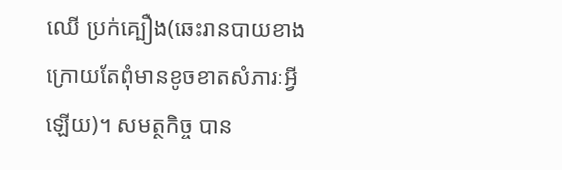ឈើ ប្រក់គ្បឿង(ឆេះរានបាយខាងក្រោយតែពុំមានខូចខាតសំភារៈអ្វីឡើយ)។ សមត្ថកិច្ច បាន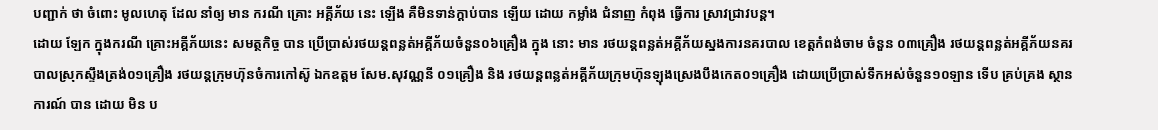បញ្ជាក់ ថា ចំពោះ មូលហេតុ ដែល នាំឲ្យ មាន ករណី គ្រោះ អគ្គីភ័យ នេះ ឡើង គឺមិនទាន់ក្តាប់បាន ឡេីយ ដោយ កម្លាំង ជំនាញ កំពុង ធ្វើការ ស្រាវជ្រាវបន្ត។
ដោយ ឡែក ក្នុងករណី គ្រោះអគ្គីភ័យនេះ សមត្ថកិច្ច បាន ប្រើប្រាស់រថយន្តពន្លត់អគ្គីភ័យចំនួន០៦គ្រឿង ក្នុង នោះ មាន រថយន្តពន្លត់អគ្គីភ័យស្នងការនគរបាល ខេត្តកំពង់ចាម ចំនួន ០៣គ្រឿង រថយន្តពន្លត់អគ្គីភ័យនគរបាលស្រុកស្ទឹងត្រង់០១គ្រឿង រថយន្តក្រុមហ៊ុនចំការកៅស៊ូ ឯកឧត្តម សែម.សុវណ្ណនី ០១គ្រឿង និង រថយន្តពន្លត់អគ្គីភ័យក្រុមហ៊ុនឡុងស្រេងបឹងកេត០១គ្រឿង ដោយប្រើប្រាស់ទឹកអស់ចំនួន១០ឡាន ទេីប គ្រប់គ្រង ស្ថានការណ៍ បាន ដោយ មិន ប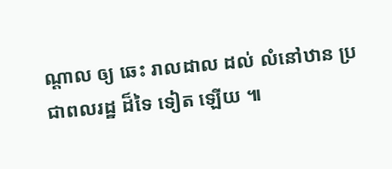ណ្ដាល ឲ្យ ឆេះ រាលដាល ដល់ លំនៅឋាន ប្រជាពលរដ្ឋ ដ៏ទៃ ទៀត ឡើយ ៕